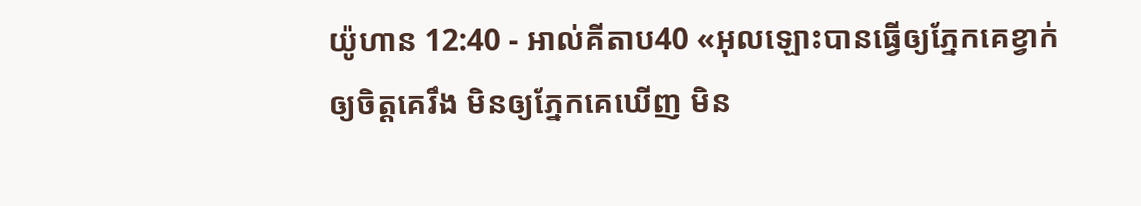យ៉ូហាន 12:40 - អាល់គីតាប40 «អុលឡោះបានធ្វើឲ្យភ្នែកគេខ្វាក់ ឲ្យចិត្ដគេរឹង មិនឲ្យភ្នែកគេឃើញ មិន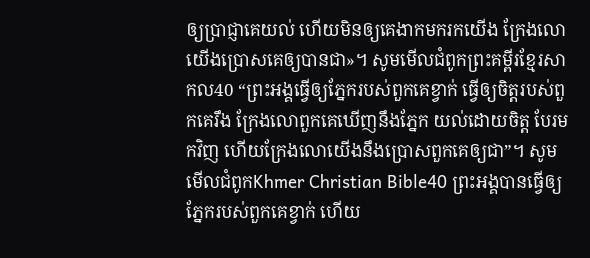ឲ្យប្រាជ្ញាគេយល់ ហើយមិនឲ្យគេងាកមករកយើង ក្រែងលោយើងប្រោសគេឲ្យបានជា»។ សូមមើលជំពូកព្រះគម្ពីរខ្មែរសាកល40 “ព្រះអង្គធ្វើឲ្យភ្នែករបស់ពួកគេខ្វាក់ ធ្វើឲ្យចិត្តរបស់ពួកគេរឹង ក្រែងលោពួកគេឃើញនឹងភ្នែក យល់ដោយចិត្ត បែរមកវិញ ហើយក្រែងលោយើងនឹងប្រោសពួកគេឲ្យជា”។ សូមមើលជំពូកKhmer Christian Bible40 ព្រះអង្គបានធ្វើឲ្យភ្នែករបស់ពួកគេខ្វាក់ ហើយ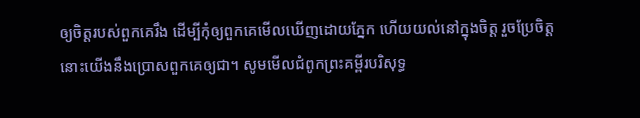ឲ្យចិត្តរបស់ពួកគេរឹង ដើម្បីកុំឲ្យពួកគេមើលឃើញដោយភ្នែក ហើយយល់នៅក្នុងចិត្ដ រួចប្រែចិត្ត នោះយើងនឹងប្រោសពួកគេឲ្យជា។ សូមមើលជំពូកព្រះគម្ពីរបរិសុទ្ធ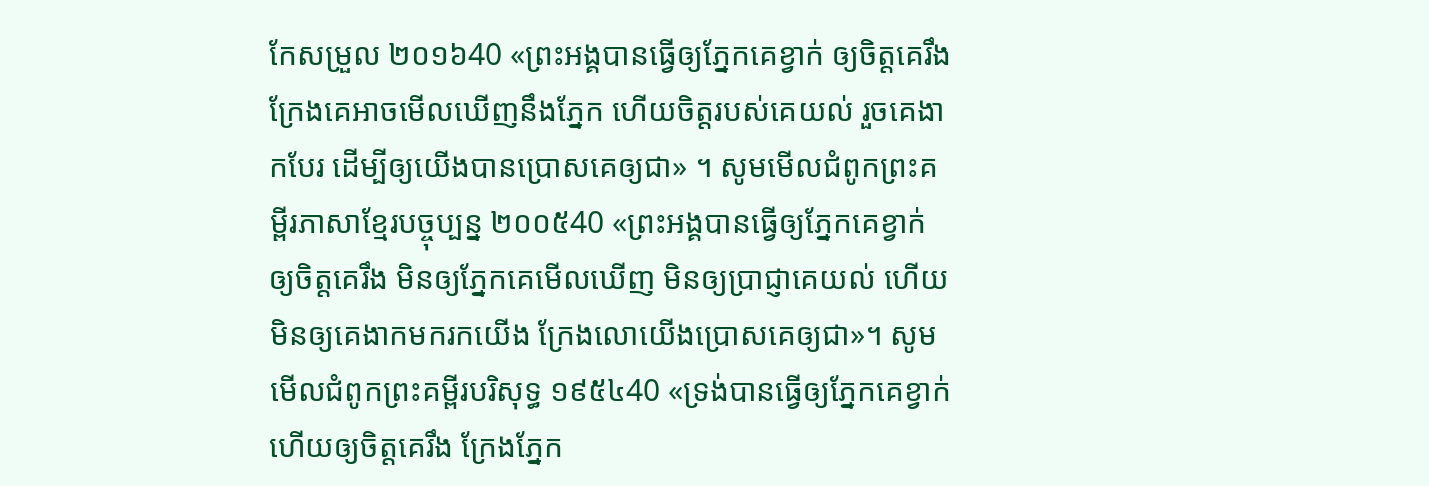កែសម្រួល ២០១៦40 «ព្រះអង្គបានធ្វើឲ្យភ្នែកគេខ្វាក់ ឲ្យចិត្តគេរឹង ក្រែងគេអាចមើលឃើញនឹងភ្នែក ហើយចិត្តរបស់គេយល់ រួចគេងាកបែរ ដើម្បីឲ្យយើងបានប្រោសគេឲ្យជា» ។ សូមមើលជំពូកព្រះគម្ពីរភាសាខ្មែរបច្ចុប្បន្ន ២០០៥40 «ព្រះអង្គបានធ្វើឲ្យភ្នែកគេខ្វាក់ ឲ្យចិត្តគេរឹង មិនឲ្យភ្នែកគេមើលឃើញ មិនឲ្យប្រាជ្ញាគេយល់ ហើយមិនឲ្យគេងាកមករកយើង ក្រែងលោយើងប្រោសគេឲ្យជា»។ សូមមើលជំពូកព្រះគម្ពីរបរិសុទ្ធ ១៩៥៤40 «ទ្រង់បានធ្វើឲ្យភ្នែកគេខ្វាក់ ហើយឲ្យចិត្តគេរឹង ក្រែងភ្នែក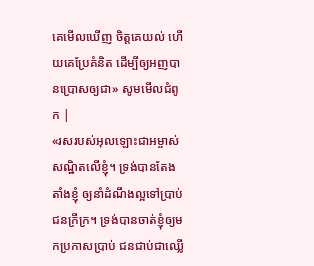គេមើលឃើញ ចិត្តគេយល់ ហើយគេប្រែគំនិត ដើម្បីឲ្យអញបានប្រោសឲ្យជា» សូមមើលជំពូក |
«រសរបស់អុលឡោះជាអម្ចាស់សណ្ឋិតលើខ្ញុំ។ ទ្រង់បានតែងតាំងខ្ញុំ ឲ្យនាំដំណឹងល្អទៅប្រាប់ជនក្រីក្រ។ ទ្រង់បានចាត់ខ្ញុំឲ្យមកប្រកាសប្រាប់ ជនជាប់ជាឈ្លើ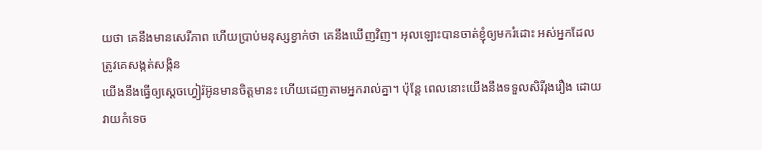យថា គេនឹងមានសេរីភាព ហើយប្រាប់មនុស្សខ្វាក់ថា គេនឹងឃើញវិញ។ អុលឡោះបានចាត់ខ្ញុំឲ្យមករំដោះ អស់អ្នកដែលត្រូវគេសង្កត់សង្កិន
យើងនឹងធ្វើឲ្យស្តេចហ្វៀរ៉អ៊ូនមានចិត្តមានះ ហើយដេញតាមអ្នករាល់គ្នា។ ប៉ុន្តែ ពេលនោះយើងនឹងទទួលសិរីរុងរឿង ដោយវាយកំទេច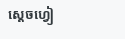ស្តេចហ្វៀ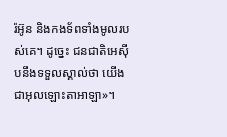រ៉អ៊ូន និងកងទ័ពទាំងមូលរបស់គេ។ ដូច្នេះ ជនជាតិអេស៊ីបនឹងទទួលស្គាល់ថា យើងជាអុលឡោះតាអាឡា»។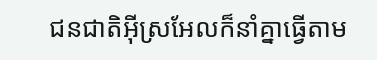ជនជាតិអ៊ីស្រអែលក៏នាំគ្នាធ្វើតាម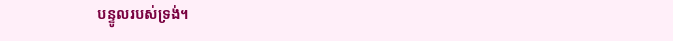បន្ទូលរបស់ទ្រង់។